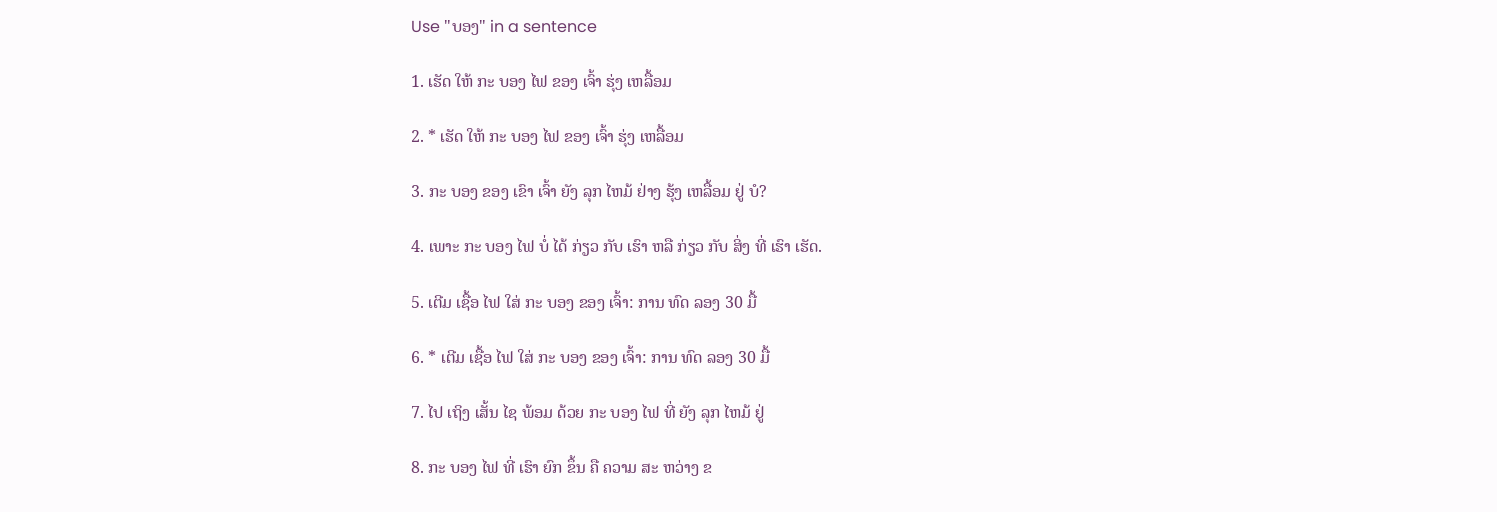Use "ບອງ" in a sentence

1. ເຮັດ ໃຫ້ ກະ ບອງ ໄຟ ຂອງ ເຈົ້າ ຮຸ່ງ ເຫລື້ອມ

2. * ເຮັດ ໃຫ້ ກະ ບອງ ໄຟ ຂອງ ເຈົ້າ ຮຸ່ງ ເຫລື້ອມ

3. ກະ ບອງ ຂອງ ເຂົາ ເຈົ້າ ຍັງ ລຸກ ໄຫມ້ ຢ່າງ ຮຸ້ງ ເຫລື້ອມ ຢູ່ ບໍ?

4. ເພາະ ກະ ບອງ ໄຟ ບໍ່ ໄດ້ ກ່ຽວ ກັບ ເຮົາ ຫລື ກ່ຽວ ກັບ ສິ່ງ ທີ່ ເຮົາ ເຮັດ.

5. ເຕີມ ເຊື້ອ ໄຟ ໃສ່ ກະ ບອງ ຂອງ ເຈົ້າ: ການ ທົດ ລອງ 30 ມື້

6. * ເຕີມ ເຊື້ອ ໄຟ ໃສ່ ກະ ບອງ ຂອງ ເຈົ້າ: ການ ທົດ ລອງ 30 ມື້

7. ໄປ ເຖິງ ເສັ້ນ ໄຊ ພ້ອມ ດ້ວຍ ກະ ບອງ ໄຟ ທີ່ ຍັງ ລຸກ ໄຫມ້ ຢູ່

8. ກະ ບອງ ໄຟ ທີ່ ເຮົາ ຍົກ ຂຶ້ນ ຄື ຄວາມ ສະ ຫວ່າງ ຂ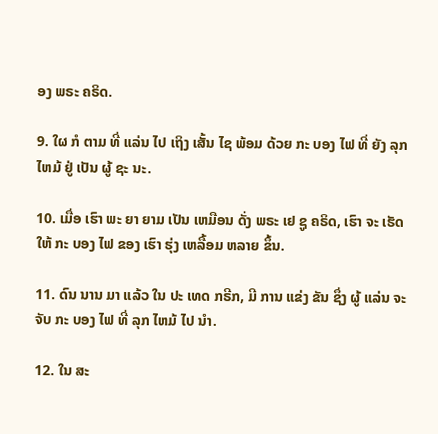ອງ ພຣະ ຄຣິດ.

9. ໃຜ ກໍ ຕາມ ທີ່ ແລ່ນ ໄປ ເຖິງ ເສັ້ນ ໄຊ ພ້ອມ ດ້ວຍ ກະ ບອງ ໄຟ ທີ່ ຍັງ ລຸກ ໄຫມ້ ຢູ່ ເປັນ ຜູ້ ຊະ ນະ.

10. ເມື່ອ ເຮົາ ພະ ຍາ ຍາມ ເປັນ ເຫມືອນ ດັ່ງ ພຣະ ເຢ ຊູ ຄຣິດ, ເຮົາ ຈະ ເຮັດ ໃຫ້ ກະ ບອງ ໄຟ ຂອງ ເຮົາ ຮຸ່ງ ເຫລື້ອມ ຫລາຍ ຂຶ້ນ.

11. ດົນ ນານ ມາ ແລ້ວ ໃນ ປະ ເທດ ກຣີກ, ມີ ການ ແຂ່ງ ຂັນ ຊຶ່ງ ຜູ້ ແລ່ນ ຈະ ຈັບ ກະ ບອງ ໄຟ ທີ່ ລຸກ ໄຫມ້ ໄປ ນໍາ.

12. ໃນ ສະ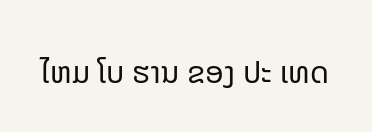ໄຫມ ໂບ ຮານ ຂອງ ປະ ເທດ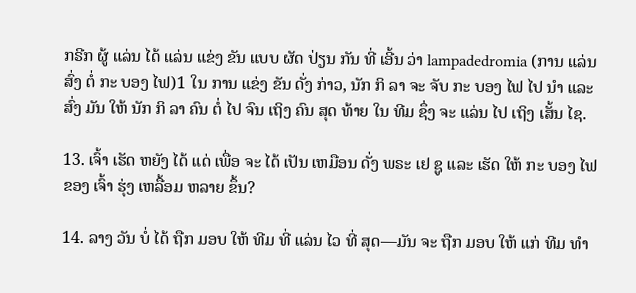ກຣີກ ຜູ້ ແລ່ນ ໄດ້ ແລ່ນ ແຂ່ງ ຂັນ ແບບ ຜັດ ປ່ຽນ ກັນ ທີ່ ເອີ້ນ ວ່າ lampadedromia (ການ ແລ່ນ ສົ່ງ ຕໍ່ ກະ ບອງ ໄຟ)1 ໃນ ການ ແຂ່ງ ຂັນ ດັ່ງ ກ່າວ, ນັກ ກິ ລາ ຈະ ຈັບ ກະ ບອງ ໄຟ ໄປ ນໍາ ແລະ ສົ່ງ ມັນ ໃຫ້ ນັກ ກິ ລາ ຄົນ ຕໍ່ ໄປ ຈົນ ເຖິງ ຄົນ ສຸດ ທ້າຍ ໃນ ທີມ ຊຶ່ງ ຈະ ແລ່ນ ໄປ ເຖິງ ເສັ້ນ ໄຊ.

13. ເຈົ້າ ເຮັດ ຫຍັງ ໄດ້ ແດ່ ເພື່ອ ຈະ ໄດ້ ເປັນ ເຫມືອນ ດັ່ງ ພຣະ ເຢ ຊູ ແລະ ເຮັດ ໃຫ້ ກະ ບອງ ໄຟ ຂອງ ເຈົ້າ ຮຸ່ງ ເຫລື້ອມ ຫລາຍ ຂຶ້ນ?

14. ລາງ ວັນ ບໍ່ ໄດ້ ຖືກ ມອບ ໃຫ້ ທີມ ທີ່ ແລ່ນ ໄວ ທີ່ ສຸດ—ມັນ ຈະ ຖືກ ມອບ ໃຫ້ ແກ່ ທີມ ທໍາ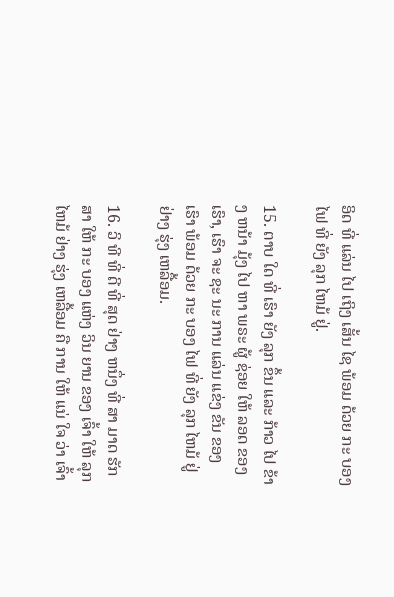ອິດ ທີ່ ແລ່ນ ໄປ ເຖິງ ເສັ້ນ ໄຊ ພ້ອມ ດ້ວຍ ກະ ບອງ ໄຟ ທີ່ ຍັງ ລຸກ ໄຫມ້ ຢູ່.

15. ຕາບ ໃດ ທີ່ ເຮົາ ຍັງ ລຸກ ຂຶ້ນ ແລະ ກ້າວ ໄປ ຂ້າງ ຫນ້າ ມຸ້ງ ໄປ ຫາ ພຣະ ຜູ້ ຊ່ອຍ ໃຫ້ ລອດ ຂອງ ເຮົາ, ເຮົາ ຈະ ຊະ ນະ ການ ແລ່ນ ແຂ່ງ ຂັນ ຂອງ ເຮົາ ພ້ອມ ດ້ວຍ ກະ ບອງ ໄຟ ທີ່ ຍັງ ລຸກ ໄຫມ້ ຢູ່ ຢ່າງ ຮຸ່ງ ເຫລື້ອມ.

16. ວິ ທີ ທີ່ ດີ ທີ່ ສຸດ ຢ່າງ ຫນຶ່ງ ທີ່ ສາ ມາດ ຮັກ ສາ ໃຫ້ ກະ ບອງ ແຫ່ງ ວິນ ຍານ ຂອງ ເຈົ້າ ໃຫ້ ລຸກ ໄຫມ້ ຢ່າງ ຮຸ່ງ ເຫລື້ອມ ຄື ການ ໃຫ້ ແນ່ ໃຈ ວ່າ ເຈົ້າ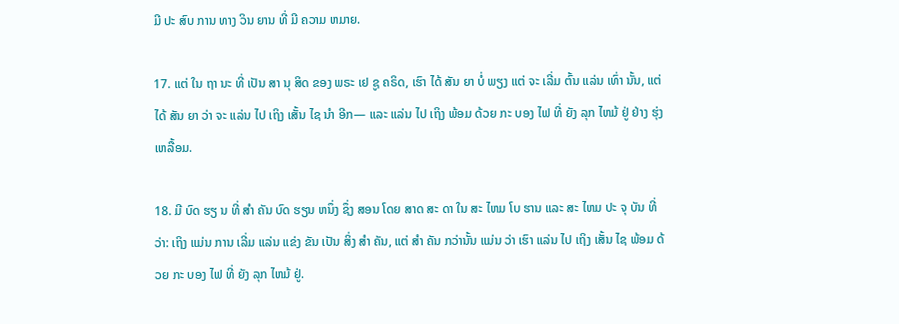ມີ ປະ ສົບ ການ ທາງ ວິນ ຍານ ທີ່ ມີ ຄວາມ ຫມາຍ.

17. ແຕ່ ໃນ ຖາ ນະ ທີ່ ເປັນ ສາ ນຸ ສິດ ຂອງ ພຣະ ເຢ ຊູ ຄຣິດ, ເຮົາ ໄດ້ ສັນ ຍາ ບໍ່ ພຽງ ແຕ່ ຈະ ເລີ່ມ ຕົ້ນ ແລ່ນ ເທົ່າ ນັ້ນ, ແຕ່ ໄດ້ ສັນ ຍາ ວ່າ ຈະ ແລ່ນ ໄປ ເຖິງ ເສັ້ນ ໄຊ ນໍາ ອີກ— ແລະ ແລ່ນ ໄປ ເຖິງ ພ້ອມ ດ້ວຍ ກະ ບອງ ໄຟ ທີ່ ຍັງ ລຸກ ໄຫມ້ ຢູ່ ຢ່າງ ຮຸ່ງ ເຫລື້ອມ.

18. ມີ ບົດ ຮຽ ນ ທີ່ ສໍາ ຄັນ ບົດ ຮຽນ ຫນຶ່ງ ຊຶ່ງ ສອນ ໂດຍ ສາດ ສະ ດາ ໃນ ສະ ໄຫມ ໂບ ຮານ ແລະ ສະ ໄຫມ ປະ ຈຸ ບັນ ທີ່ ວ່າ: ເຖິງ ແມ່ນ ການ ເລີ່ມ ແລ່ນ ແຂ່ງ ຂັນ ເປັນ ສິ່ງ ສໍາ ຄັນ, ແຕ່ ສໍາ ຄັນ ກວ່ານັ້ນ ແມ່ນ ວ່າ ເຮົາ ແລ່ນ ໄປ ເຖິງ ເສັ້ນ ໄຊ ພ້ອມ ດ້ວຍ ກະ ບອງ ໄຟ ທີ່ ຍັງ ລຸກ ໄຫມ້ ຢູ່.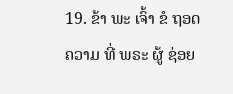19. ຂ້າ ພະ ເຈົ້າ ຂໍ ຖອດ ຄວາມ ທີ່ ພຣະ ຜູ້ ຊ່ອຍ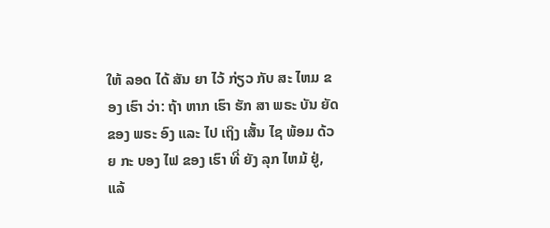ໃຫ້ ລອດ ໄດ້ ສັນ ຍາ ໄວ້ ກ່ຽວ ກັບ ສະ ໄຫມ ຂອງ ເຮົາ ວ່າ: ຖ້າ ຫາກ ເຮົາ ຮັກ ສາ ພຣະ ບັນ ຍັດ ຂອງ ພຣະ ອົງ ແລະ ໄປ ເຖິງ ເສັ້ນ ໄຊ ພ້ອມ ດ້ວຍ ກະ ບອງ ໄຟ ຂອງ ເຮົາ ທີ່ ຍັງ ລຸກ ໄຫມ້ ຢູ່, ແລ້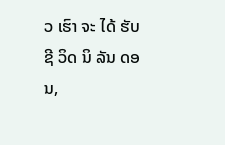ວ ເຮົາ ຈະ ໄດ້ ຮັບ ຊີ ວິດ ນິ ລັນ ດອນ,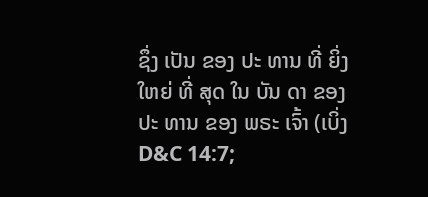ຊຶ່ງ ເປັນ ຂອງ ປະ ທານ ທີ່ ຍິ່ງ ໃຫຍ່ ທີ່ ສຸດ ໃນ ບັນ ດາ ຂອງ ປະ ທານ ຂອງ ພຣະ ເຈົ້າ (ເບິ່ງ D&C 14:7;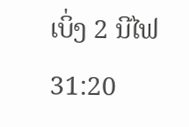ເບິ່ງ 2 ນີໄຟ 31:20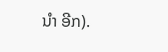ນໍາ ອີກ).